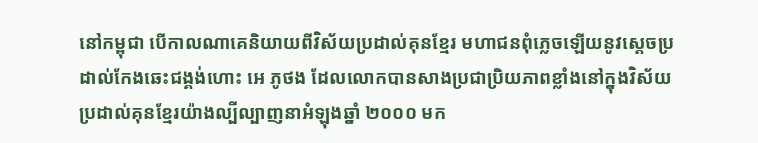នៅកម្ពុជា បើកាលណាគេនិយាយពីវិស័យប្រដាល់គុនខ្មែរ មហាជនពុំភ្លេចឡើយនូវស្តេចប្រដាល់កែងឆេះជង្គង់ហោះ អេ ភូថង ដែលលោកបានសាងប្រជាប្រិយភាពខ្លាំងនៅក្នុងវិស័យប្រដាល់គុនខ្មែរយ៉ាងល្បីល្បាញនាអំឡុងឆ្នាំ ២០០០ មក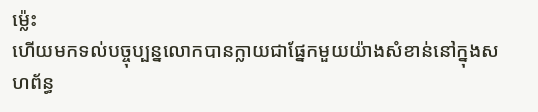ម្ល៉េះ
ហើយមកទល់បច្ចុប្បន្នលោកបានក្លាយជាផ្នែកមួយយ៉ាងសំខាន់នៅក្នុងសហព័ន្ធ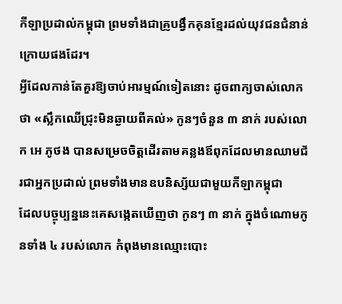កីឡាប្រដាល់កម្ពុជា ព្រមទាំងជាគ្រូបង្វឹកគុនខ្មែរដល់យុវជនជំនាន់ក្រោយផងដែរ។
អ្វីដែលកាន់តែគួរឱ្យចាប់អារម្មណ៍ទៀតនោះ ដូចពាក្យចាស់លោកថា «ស្លឹកឈើជ្រុះមិនឆ្ងាយពីគល់» កូនៗចំនួន ៣ នាក់ របស់លោក អេ ភូថង បានសម្រេចចិត្តដើរតាមគន្លងឪពុកដែលមានឈាមជ័រជាអ្នកប្រដាល់ ព្រមទាំងមានឧបនិស្ស័យជាមួយកីឡាកម្ពុជា
ដែលបច្ចុប្បន្ននេះគេសង្កេតឃើញថា កូនៗ ៣ នាក់ ក្នុងចំណោមកូនទាំង ៤ របស់លោក កំពុងមានឈ្មោះបោះ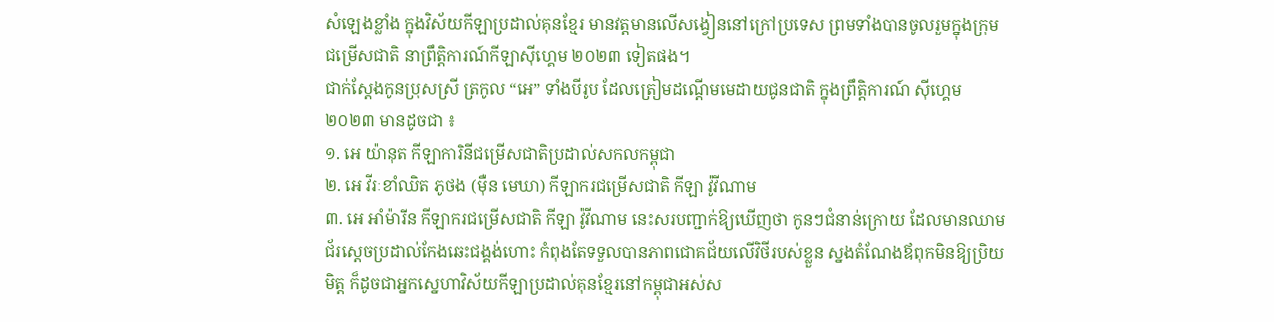សំឡេងខ្លាំង ក្នុងវិស័យកីឡាប្រដាល់គុនខ្មែរ មានវត្តមានលើសង្វៀននៅក្រៅប្រទេស ព្រមទាំងបានចូលរួមក្នុងក្រុមជម្រើសជាតិ នាព្រឹត្តិការណ៍កីឡាស៊ីហ្គេម ២០២៣ ទៀតផង។
ជាក់ស្ដែងកូនប្រុសស្រី ត្រកូល “អេ” ទាំងបីរូប ដែលត្រៀមដណ្ដើមមេដាយជូនជាតិ ក្នុងព្រឹត្តិការណ៍ ស៊ីហ្គេម ២០២៣ មានដូចជា ៖
១. អេ យ៉ានុត កីឡាការិនីជម្រើសជាតិប្រដាល់សកលកម្ពុជា
២. អេ វីរៈខាំឈិត ភូថង (ម៉ឺន មេឃា) កីឡាករជម្រើសជាតិ កីឡា វ៉ូវីណាម
៣. អេ អាំម៉ារីន កីឡាករជម្រើសជាតិ កីឡា វ៉ូវីណាម នេះសរបញ្ជាក់ឱ្យឃើញថា កូនៗជំនាន់ក្រោយ ដែលមានឈាមជ័រស្តេចប្រដាល់កែងឆេះជង្គង់ហោះ កំពុងតែទទួលបានភាពជោគជ័យលើវិថីរបស់ខ្លួន ស្នងតំណែងឪពុកមិនឱ្យប្រិយមិត្ត ក៏ដូចជាអ្នកស្នេហាវិស័យកីឡាប្រដាល់គុនខ្មែរនៅកម្ពុជាអស់ស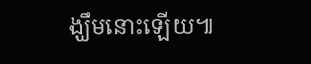ង្ឃឹមនោះឡើយ៕